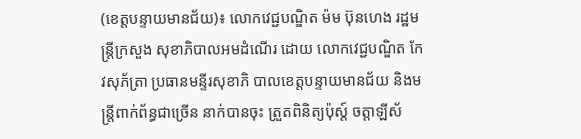(ខេត្តបន្ទាយមានជ័យ)៖ លោកវេជ្ជបណ្ឌិត ម៉ម ប៊ុនហេង រដ្ឋមន្ត្រីក្រសួង សុខាភិបាលអមដំណើរ ដោយ លោកវេជ្ជបណ្ឌិត កែវសុភ័ត្រា ប្រធានមន្ទីរសុខាភិ បាលខេត្តបន្ទាយមានជ័យ និងមន្ត្រីពាក់ព័ន្ធជាច្រើន នាក់បានចុះ ត្រួតពិនិត្យប៉ុស្ត៍ ចត្តាឡីស័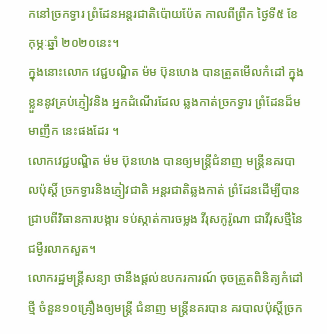កនៅច្រកទ្វារ ព្រំដែនអន្តរជាតិប៉ោយប៉ែត កាលពីព្រឹក ថ្ងៃទី៥ ខែកុម្ភៈឆ្នាំ ២០២០នេះ។
ក្នុងនោះលោក វេជ្ជបណ្ឌិត ម៉ម ប៊ុនហេង បានត្រួតមើលកំដៅ ក្នុងខ្លួននូវគ្រប់ភ្ញៀវនិង អ្នកដំណើរដែល ឆ្លងកាត់ច្រកទ្វារ ព្រំដែនដ៏មមាញឹក នេះផងដែរ ។
លោកវេជ្ជបណ្ឌិត ម៉ម ប៊ុនហេង បានឲ្យមន្ត្រីជំនាញ មន្ត្រីនគរបាលប៉ុស្តិ៍ ច្រកទ្វារនិងភ្ញៀវជាតិ អន្តរជាតិឆ្លងកាត់ ព្រំដែនដើម្បីបាន ជ្រាបពីវិធានការបង្ការ ទប់ស្កាត់ការចម្លង វីរុសកូរ៉ូណា ជាវីរុសថ្មីនៃជម្ងឺរលាកសួត។
លោករដ្ឋមន្ត្រីសន្យា ថានឹងផ្តល់ឧបករការណ៍ ចុចត្រួតពិនិត្យកំដៅថ្មី ចំនួន១០គ្រឿងឲ្យមន្ត្រី ជំនាញ មន្ត្រីនគរបាន គរបាលប៉ុស្តិ៍ច្រក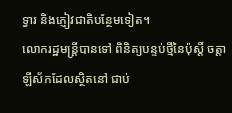ទ្វារ និងភ្ញៀវជាតិបន្ថែមទៀត។
លោករដ្ឋមន្ត្រីបានទៅ ពិនិត្យបន្ទប់ថ្មីនៃប៉ុស្តិ៍ ចត្តាឡីស័កដែលស្ថិតនៅ ជាប់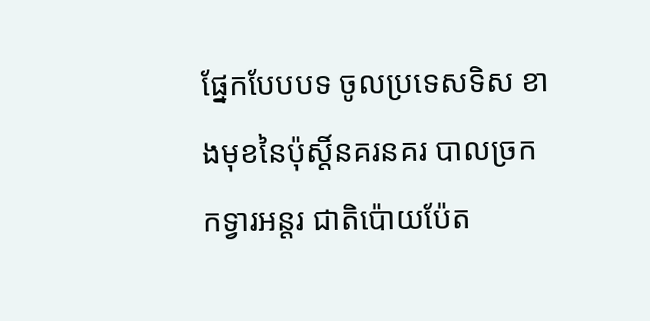ផ្នែកបែបបទ ចូលប្រទេសទិស ខាងមុខនៃប៉ុស្តិ៍នគរនគរ បាលច្រកកទ្វារអន្តរ ជាតិប៉ោយប៉ែត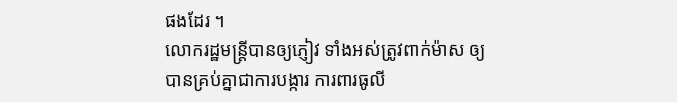ផងដែរ ។
លោករដ្ឋមន្ត្រីបានឲ្យភ្ញៀវ ទាំងអស់ត្រូវពាក់ម៉ាស ឲ្យបានគ្រប់គ្នាជាការបង្ការ ការពារធូលី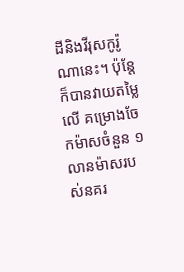ដីនិងវីរុសកូរ៉ូ ណានេះ។ ប៉ុន្តែក៏បានវាយតម្លៃលើ គម្រោងចែកម៉ាសចំនួន ១លានម៉ាសរបស់នគរ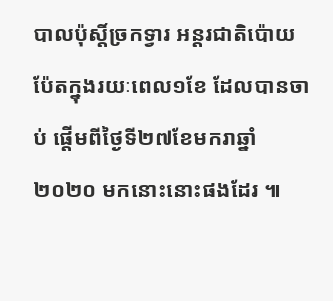បាលប៉ុស្តិ៍ច្រកទ្វារ អន្តរជាតិប៉ោយ ប៉ែតក្នុងរយៈពេល១ខែ ដែលបានចាប់ ផ្តើមពីថ្ងៃទី២៧ខែមករាឆ្នាំ ២០២០ មកនោះនោះផងដែរ ៕